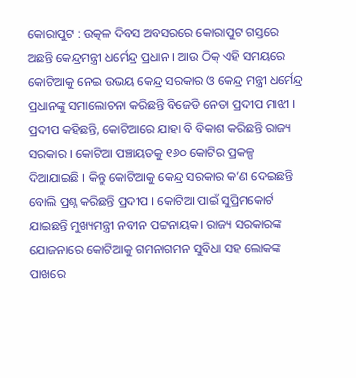କୋରାପୁଟ : ଉତ୍କଳ ଦିବସ ଅବସରରେ କୋରାପୁଟ ଗସ୍ତରେ ଅଛନ୍ତି କେନ୍ଦ୍ରମନ୍ତ୍ରୀ ଧର୍ମେନ୍ଦ୍ର ପ୍ରଧାନ । ଆଉ ଠିକ୍ ଏହି ସମୟରେ କୋଟିଆକୁ ନେଇ ଉଭୟ କେନ୍ଦ୍ର ସରକାର ଓ କେନ୍ଦ୍ର ମନ୍ତ୍ରୀ ଧର୍ମେନ୍ଦ୍ର ପ୍ରଧାନଙ୍କୁ ସମାଲୋଚନା କରିଛନ୍ତି ବିଜେଡି ନେତା ପ୍ରଦୀପ ମାଝୀ । ପ୍ରଦୀପ କହିଛନ୍ତି, କୋଟିଆରେ ଯାହା ବି ବିକାଶ କରିଛନ୍ତି ରାଜ୍ୟ ସରକାର । କୋଟିଆ ପଞ୍ଚାୟତକୁ ୧୬୦ କୋଟିର ପ୍ରକଳ୍ପ ଦିଆଯାଇଛି । କିନ୍ତୁ କୋଟିଆକୁ କେନ୍ଦ୍ର ସରକାର କ’ଣ ଦେଇଛନ୍ତି ବୋଲି ପ୍ରଶ୍ନ କରିଛନ୍ତି ପ୍ରଦୀପ । କୋଟିଆ ପାଇଁ ସୁପ୍ରିମକୋର୍ଟ ଯାଇଛନ୍ତି ମୁଖ୍ୟମନ୍ତ୍ରୀ ନବୀନ ପଟ୍ଟନାୟକ। ରାଜ୍ୟ ସରକାରଙ୍କ ଯୋଜନାରେ କୋଟିଆକୁ ଗମନାଗମନ ସୁବିଧା ସହ ଲୋକଙ୍କ ପାଖରେ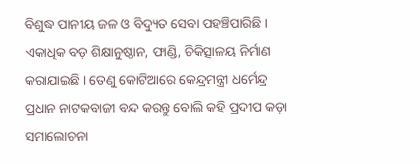ବିଶୁଦ୍ଧ ପାନୀୟ ଜଳ ଓ ବିଦ୍ୟୁତ ସେବା ପହଞ୍ଚିପାରିଛି । ଏକାଧିକ ବଡ଼ ଶିକ୍ଷାନୁଷ୍ଠାନ, ଫାଣ୍ଡି, ଚିକିତ୍ସାଳୟ ନିର୍ମାଣ କରାଯାଇଛି । ତେଣୁ କୋଟିଆରେ କେନ୍ଦ୍ରମନ୍ତ୍ରୀ ଧର୍ମେନ୍ଦ୍ର ପ୍ରଧାନ ନାଟକବାଜୀ ବନ୍ଦ କରନ୍ତୁ ବୋଲି କହି ପ୍ରଦୀପ କଡ଼ା ସମାଲୋଚନା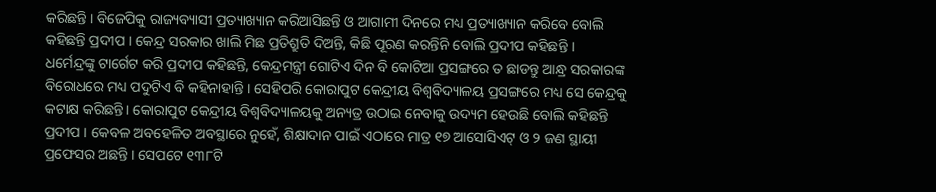କରିଛନ୍ତି । ବିଜେପିକୁ ରାଜ୍ୟବ୍ୟାସୀ ପ୍ରତ୍ୟାଖ୍ୟାନ କରିଆସିଛନ୍ତି ଓ ଆଗାମୀ ଦିନରେ ମଧ୍ୟ ପ୍ରତ୍ୟାଖ୍ୟାନ କରିବେ ବୋଲି କହିଛନ୍ତି ପ୍ରଦୀପ । କେନ୍ଦ୍ର ସରକାର ଖାଲି ମିଛ ପ୍ରତିଶ୍ରୁତି ଦିଅନ୍ତି, କିଛି ପୂରଣ କରନ୍ତିନି ବୋଲି ପ୍ରଦୀପ କହିଛନ୍ତି ।
ଧର୍ମେନ୍ଦ୍ରଙ୍କୁ ଟାର୍ଗେଟ କରି ପ୍ରଦୀପ କହିଛନ୍ତି, କେନ୍ଦ୍ରମନ୍ତ୍ରୀ ଗୋଟିଏ ଦିନ ବି କୋଟିଆ ପ୍ରସଙ୍ଗରେ ତ ଛାଡନ୍ତୁ ଆନ୍ଧ୍ର ସରକାରଙ୍କ ବିରୋଧରେ ମଧ୍ୟ ପଦୁଟିଏ ବି କହିନାହାନ୍ତି । ସେହିପରି କୋରାପୁଟ କେନ୍ଦ୍ରୀୟ ବିଶ୍ୱବିଦ୍ୟାଳୟ ପ୍ରସଙ୍ଗରେ ମଧ୍ୟ ସେ କେନ୍ଦ୍ରକୁ କଟାକ୍ଷ କରିଛନ୍ତି। କୋରାପୁଟ କେନ୍ଦ୍ରୀୟ ବିଶ୍ୱବିଦ୍ୟାଳୟକୁ ଅନ୍ୟତ୍ର ଉଠାଇ ନେବାକୁ ଉଦ୍ୟମ ହେଉଛି ବୋଲି କହିଛନ୍ତି ପ୍ରଦୀପ । କେବଳ ଅବହେଳିତ ଅବସ୍ଥାରେ ନୁହେଁ, ଶିକ୍ଷାଦାନ ପାଇଁ ଏଠାରେ ମାତ୍ର ୧୭ ଆସୋସିଏଟ୍ ଓ ୨ ଜଣ ସ୍ଥାୟୀ ପ୍ରଫେସର ଅଛନ୍ତି । ସେପଟେ ୧୩୮ଟି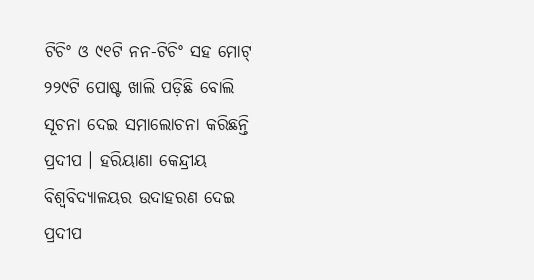ଟିଚିଂ ଓ ୯୧ଟି ନନ-ଟିଚିଂ ସହ ମୋଟ୍ ୨୨୯ଟି ପୋଷ୍ଟ ଖାଲି ପଡ଼ିଛି ବୋଲି ସୂଚନା ଦେଇ ସମାଲୋଚନା କରିଛନ୍ତି ପ୍ରଦୀପ । ହରିୟାଣା କେନ୍ଦ୍ରୀୟ ବିଶ୍ୱବିଦ୍ୟାଳୟର ଉଦାହରଣ ଦେଇ ପ୍ରଦୀପ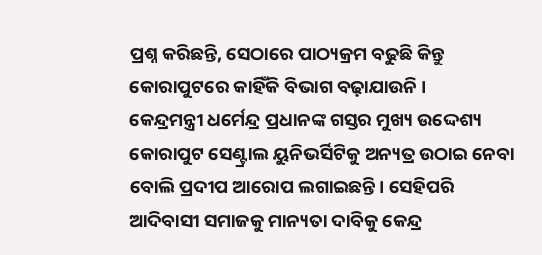ପ୍ରଶ୍ନ କରିଛନ୍ତି, ସେଠାରେ ପାଠ୍ୟକ୍ରମ ବଢୁଛି କିନ୍ତୁ କୋରାପୁଟରେ କାହିଁକି ବିଭାଗ ବଢ଼ାଯାଉନି ।
କେନ୍ଦ୍ରମନ୍ତ୍ରୀ ଧର୍ମେନ୍ଦ୍ର ପ୍ରଧାନଙ୍କ ଗସ୍ତର ମୁଖ୍ୟ ଉଦ୍ଦେଶ୍ୟ କୋରାପୁଟ ସେଣ୍ଟ୍ରାଲ ୟୁନିଭର୍ସିଟିକୁ ଅନ୍ୟତ୍ର ଉଠାଇ ନେବା ବୋଲି ପ୍ରଦୀପ ଆରୋପ ଲଗାଇଛନ୍ତି। ସେହିପରି ଆଦିବାସୀ ସମାଜକୁ ମାନ୍ୟତା ଦାବିକୁ କେନ୍ଦ୍ର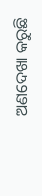ଅଣଦେଖା କରୁଛି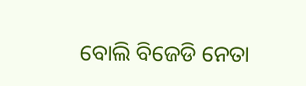ବୋଲି ବିଜେଡି ନେତା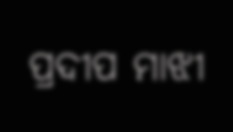ପ୍ରଦୀପ ମାଝୀ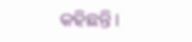କହିଛନ୍ତି।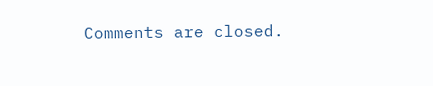Comments are closed.